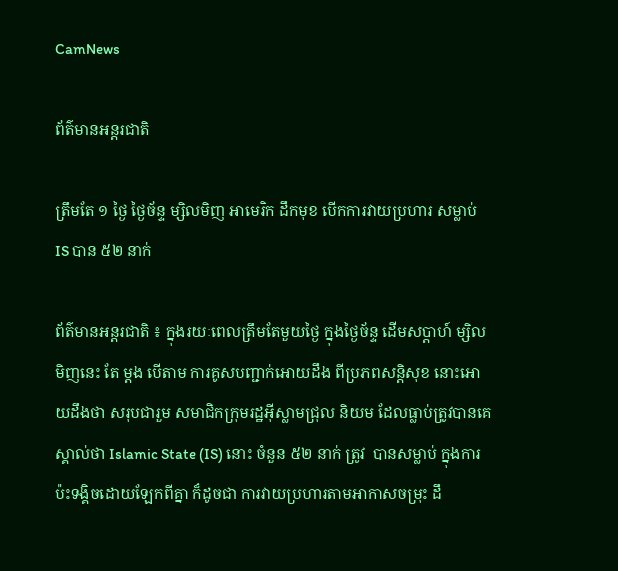CamNews

ព័ត៌មានអន្តរជាតិ

ត្រឹមតែ ១ ថ្ងៃ ថ្ងៃច័ន្ទ ម្សិលមិញ អាមេរិក ដឹកមុខ បើកការវាយប្រហារ សម្លាប់ IS បាន ៥២ នាក់

ព័ត៌មានអន្តរជាតិ ៖ ក្នុងរយៈពេលត្រឹមតែមួយថ្ងៃ ក្នុងថ្ងៃច័ន្ទ ដើមសប្តាហ៍ ម្សិលមិញនេះ តែ ម្តង បើតាម ការគូសបញ្ជាក់អោយដឹង ពីប្រភពសន្តិសុខ នោះអោយដឹងថា សរុបជារួម សមាជិកក្រុមរដ្ឋអ៊ីស្លាមជ្រុល និយម ដែលធ្លាប់ត្រូវបានគេស្គាល់ថា Islamic State (IS) នោះ ចំនួន ៥២ នាក់ ត្រូវ  បានសម្លាប់ ក្នុងការ ប៉ះទង្គិចដោយឡែកពីគ្នា ក៏ដូចជា ការវាយប្រហារតាមអាកាសចម្រុះ ដឹ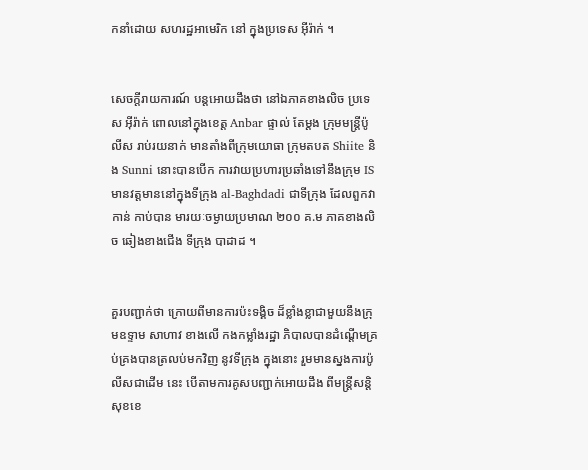កនាំដោយ សហរដ្ឋអាមេរិក នៅ ក្នុងប្រទេស អ៊ីរ៉ាក់ ។


សេចក្តីរាយការណ៍ បន្តអោយដឹងថា នៅឯភាគខាងលិច ប្រទេស អ៊ីរ៉ាក់ ពោលនៅក្នុងខេត្ត Anbar ផ្ទាល់ តែម្តង ក្រុមមន្រ្តីប៉ូលីស រាប់រយនាក់ មានតាំងពីក្រុមយោធា ក្រុមតបត Shiite និង Sunni នោះបានបើក ការវាយប្រហារប្រឆាំងទៅនឹងក្រុម IS មានវត្តមាននៅក្នុងទីក្រុង al-Baghdadi ជាទីក្រុង ដែលពួកវាកាន់ កាប់បាន មារយៈចម្ងាយប្រមាណ ២០០ គ.ម ភាគខាងលិច ឆៀងខាងជើង ទីក្រុង បាដាដ ។


គួរបញ្ជាក់ថា ក្រោយពីមានការប៉ះទង្គិច ដ៏ខ្លាំងខ្លាជាមួយនឹងក្រុមឧទ្ទាម សាហាវ ខាងលើ កងកម្លាំងរដ្ឋា ភិបាលបានដំណ្តើមគ្រប់គ្រងបានត្រលប់មកវិញ នូវទីក្រុង ក្នុងនោះ រួមមានស្នងការប៉ូលីសជាដើម នេះ បើតាមការគូសបញ្ជាក់អោយដឹង ពីមន្រ្តីសន្តិសុខខេ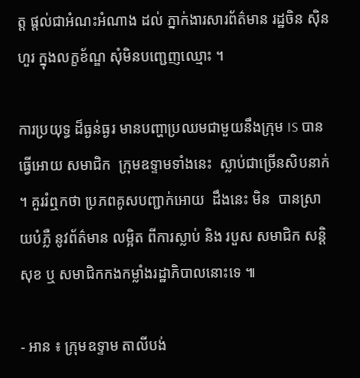ត្ត ផ្តល់ជាអំណះអំណាង ដល់ ភ្នាក់ងារសារព័ត៌មាន រដ្ឋចិន ស៊ិនហួរ ក្នុងលក្ខខ័ណ្ឌ សុំមិនបញ្ជេញឈ្មោះ ។

ការប្រយុទ្ធ ដ៏ធ្ងន់ធ្ងរ មានបញ្ហាប្រឈមជាមួយនឹងក្រុម IS បានធ្វើអោយ សមាជិក  ក្រុមឧទ្ទាមទាំងនេះ  ស្លាប់ជាច្រើនសិបនាក់ ។ គួររំឮកថា ប្រភពគូសបញ្ជាក់អោយ  ដឹងនេះ មិន  បានស្រាយបំភ្លឺ នូវព័ត៌មាន លម្អិត ពីការស្លាប់ និង របួស សមាជិក សន្តិសុខ ឬ សមាជិកកងកម្លាំងរដ្ឋាភិបាលនោះទេ ៕

- អាន ៖ ក្រុមឧទ្ទាម តាលីបង់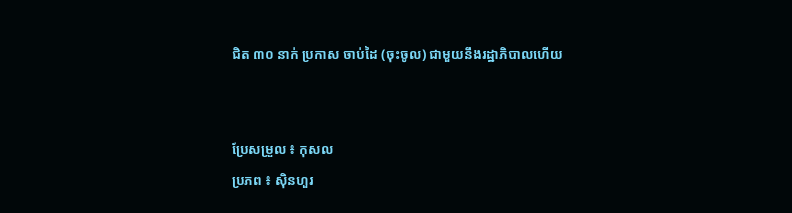ជិត ៣០ នាក់ ប្រកាស ចាប់ដៃ (ចុះចូល) ជាមួយនឹងរដ្ឋាភិបាលហើយ


ប្រែសម្រួល ៖ កុសល
ប្រភព ៖ ស៊ិនហួរ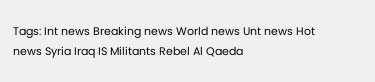Tags: Int news Breaking news World news Unt news Hot news Syria Iraq IS Militants Rebel Al Qaeda